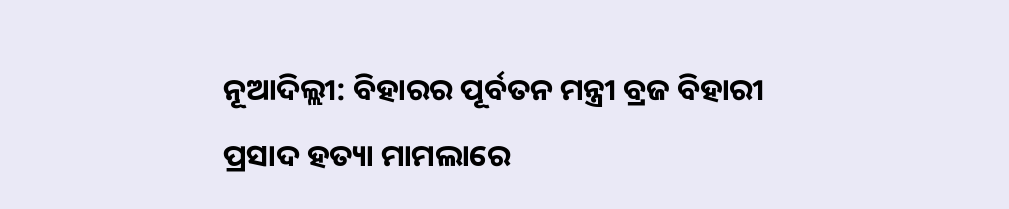ନୂଆଦିଲ୍ଲୀ: ବିହାରର ପୂର୍ବତନ ମନ୍ତ୍ରୀ ବ୍ରଜ ବିହାରୀ ପ୍ରସାଦ ହତ୍ୟା ମାମଲାରେ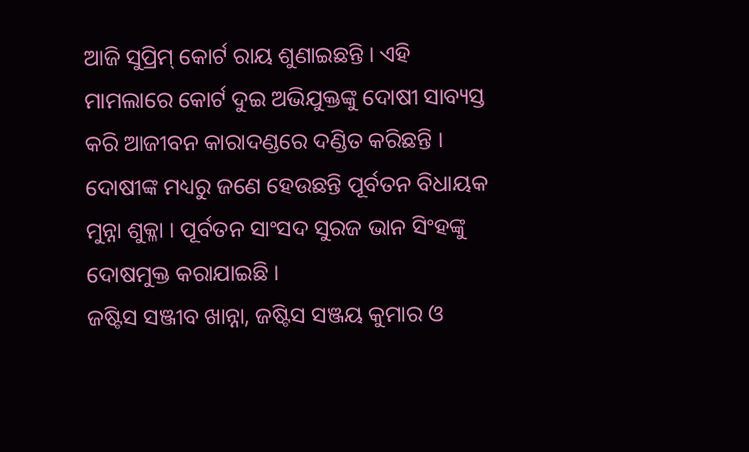ଆଜି ସୁପ୍ରିମ୍ କୋର୍ଟ ରାୟ ଶୁଣାଇଛନ୍ତି । ଏହି ମାମଲାରେ କୋର୍ଟ ଦୁଇ ଅଭିଯୁକ୍ତଙ୍କୁ ଦୋଷୀ ସାବ୍ୟସ୍ତ କରି ଆଜୀବନ କାରାଦଣ୍ଡରେ ଦଣ୍ଡିତ କରିଛନ୍ତି । ଦୋଷୀଙ୍କ ମଧ୍ୟରୁ ଜଣେ ହେଉଛନ୍ତି ପୂର୍ବତନ ବିଧାୟକ ମୁନ୍ନା ଶୁକ୍ଳା । ପୂର୍ବତନ ସାଂସଦ ସୁରଜ ଭାନ ସିଂହଙ୍କୁ ଦୋଷମୁକ୍ତ କରାଯାଇଛି ।
ଜଷ୍ଟିସ ସଞ୍ଜୀବ ଖାନ୍ନା, ଜଷ୍ଟିସ ସଞ୍ଜୟ କୁମାର ଓ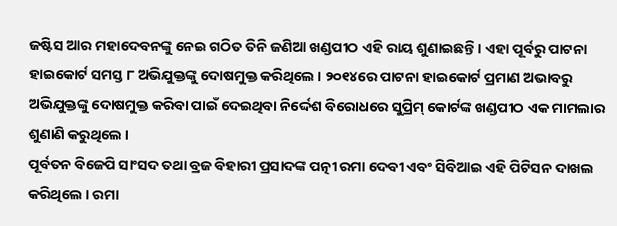ଜଷ୍ଟିସ ଆର ମହାଦେବନଙ୍କୁ ନେଇ ଗଠିତ ତିନି ଜଣିଆ ଖଣ୍ଡପୀଠ ଏହି ରାୟ ଶୁଣାଇଛନ୍ତି । ଏହା ପୂର୍ବରୁ ପାଟନା ହାଇକୋର୍ଟ ସମସ୍ତ ୮ ଅଭିଯୁକ୍ତଙ୍କୁ ଦୋଷମୁକ୍ତ କରିଥିଲେ । ୨୦୧୪ରେ ପାଟନା ହାଇକୋର୍ଟ ପ୍ରମାଣ ଅଭାବରୁ ଅଭିଯୁକ୍ତଙ୍କୁ ଦୋଷମୁକ୍ତ କରିବା ପାଇଁ ଦେଇଥିବା ନିର୍ଦ୍ଦେଶ ବିରୋଧରେ ସୁପ୍ରିମ୍ କୋର୍ଟଙ୍କ ଖଣ୍ଡପୀଠ ଏକ ମାମଲାର ଶୁଣାଣି କରୁଥିଲେ ।
ପୂର୍ବତନ ବିଜେପି ସାଂସଦ ତଥା ବ୍ରଜ ବିହାରୀ ପ୍ରସାଦଙ୍କ ପତ୍ନୀ ରମା ଦେବୀ ଏବଂ ସିବିଆଇ ଏହି ପିଟିସନ ଦାଖଲ କରିଥିଲେ । ରମା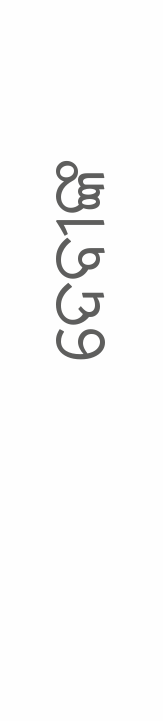ଦେବୀଙ୍କ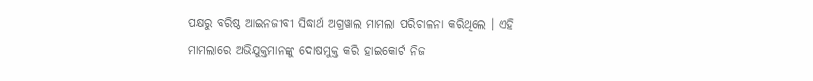ପକ୍ଷରୁ ବରିଷ୍ଠ ଆଇନଜୀବୀ ସିଦ୍ଧାର୍ଥ ଅଗ୍ରୱାଲ ମାମଲା ପରିଚାଳନା କରିଥିଲେ । ଏହି ମାମଲାରେ ଅଭିଯୁକ୍ତମାନଙ୍କୁ ଦୋଷମୁକ୍ତ କରି ହାଇକୋର୍ଟ ନିଜ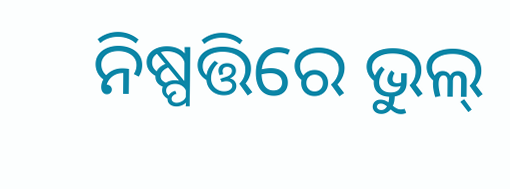ନିଷ୍ପତ୍ତିରେ ଭୁଲ୍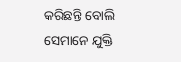କରିଛନ୍ତି ବୋଲି ସେମାନେ ଯୁକ୍ତି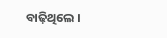ବାଢ଼ିଥିଲେ ।